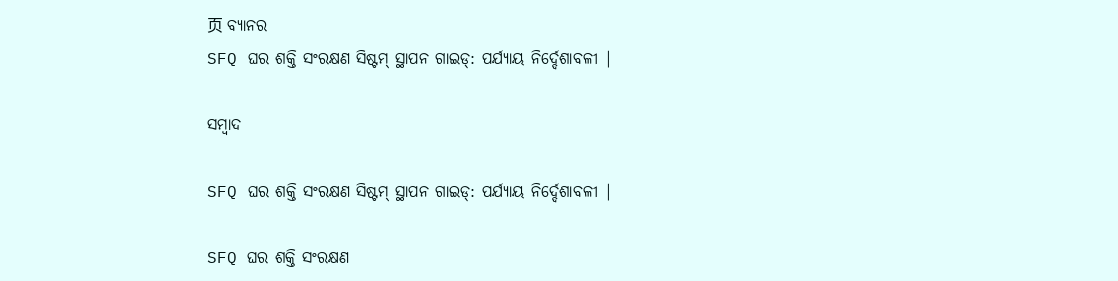页 ବ୍ୟାନର
SFQ ଘର ଶକ୍ତି ସଂରକ୍ଷଣ ସିଷ୍ଟମ୍ ସ୍ଥାପନ ଗାଇଡ୍: ପର୍ଯ୍ୟାୟ ନିର୍ଦ୍ଦେଶାବଳୀ |

ସମ୍ବାଦ

SFQ ଘର ଶକ୍ତି ସଂରକ୍ଷଣ ସିଷ୍ଟମ୍ ସ୍ଥାପନ ଗାଇଡ୍: ପର୍ଯ୍ୟାୟ ନିର୍ଦ୍ଦେଶାବଳୀ |

SFQ ଘର ଶକ୍ତି ସଂରକ୍ଷଣ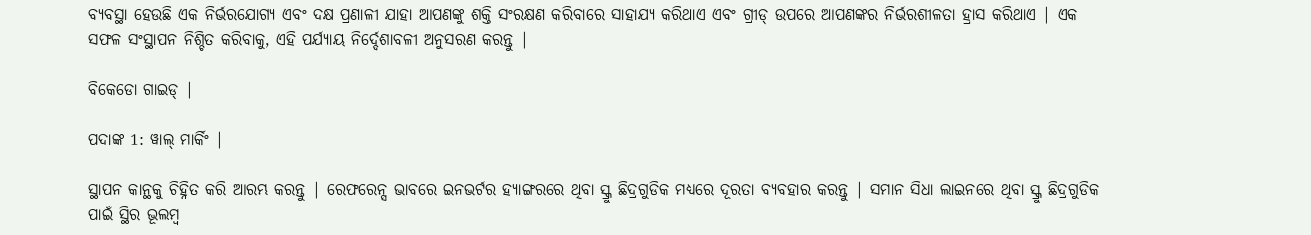ବ୍ୟବସ୍ଥା ହେଉଛି ଏକ ନିର୍ଭରଯୋଗ୍ୟ ଏବଂ ଦକ୍ଷ ପ୍ରଣାଳୀ ଯାହା ଆପଣଙ୍କୁ ଶକ୍ତି ସଂରକ୍ଷଣ କରିବାରେ ସାହାଯ୍ୟ କରିଥାଏ ଏବଂ ଗ୍ରୀଡ୍ ଉପରେ ଆପଣଙ୍କର ନିର୍ଭରଶୀଳତା ହ୍ରାସ କରିଥାଏ | ଏକ ସଫଳ ସଂସ୍ଥାପନ ନିଶ୍ଚିତ କରିବାକୁ, ଏହି ପର୍ଯ୍ୟାୟ ନିର୍ଦ୍ଦେଶାବଳୀ ଅନୁସରଣ କରନ୍ତୁ |

ବିକେଡୋ ଗାଇଡ୍ |

ପଦାଙ୍କ 1: ୱାଲ୍ ମାର୍କିଂ |

ସ୍ଥାପନ କାନ୍ଥକୁ ଚିହ୍ନିତ କରି ଆରମ୍ଭ କରନ୍ତୁ | ରେଫରେନ୍ସ ଭାବରେ ଇନଭର୍ଟର ହ୍ୟାଙ୍ଗରରେ ଥିବା ସ୍କ୍ରୁ ଛିଦ୍ରଗୁଡିକ ମଧ୍ୟରେ ଦୂରତା ବ୍ୟବହାର କରନ୍ତୁ | ସମାନ ସିଧା ଲାଇନରେ ଥିବା ସ୍କ୍ରୁ ଛିଦ୍ରଗୁଡିକ ପାଇଁ ସ୍ଥିର ଭୂଲମ୍ବ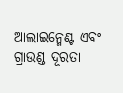ଆଲାଇନ୍ମେଣ୍ଟ ଏବଂ ଗ୍ରାଉଣ୍ଡ ଦୂରତା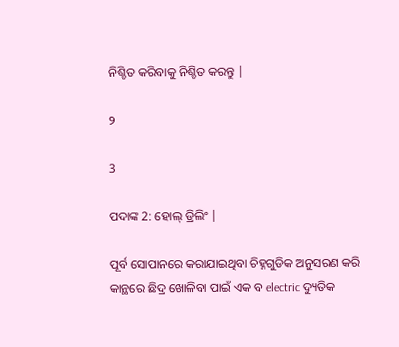ନିଶ୍ଚିତ କରିବାକୁ ନିଶ୍ଚିତ କରନ୍ତୁ |

୨

3

ପଦାଙ୍କ 2: ହୋଲ୍ ଡ୍ରିଲିଂ |

ପୂର୍ବ ସୋପାନରେ କରାଯାଇଥିବା ଚିହ୍ନଗୁଡିକ ଅନୁସରଣ କରି କାନ୍ଥରେ ଛିଦ୍ର ଖୋଳିବା ପାଇଁ ଏକ ବ electric ଦ୍ୟୁତିକ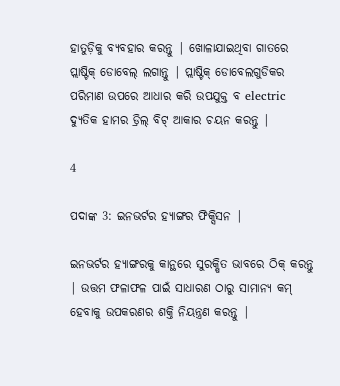ହାତୁଡ଼ିକୁ ବ୍ୟବହାର କରନ୍ତୁ | ଖୋଳାଯାଇଥିବା ଗାତରେ ପ୍ଲାଷ୍ଟିକ୍ ଡୋବେଲ୍ ଲଗାନ୍ତୁ | ପ୍ଲାଷ୍ଟିକ୍ ଡୋବେଲଗୁଡିକର ପରିମାଣ ଉପରେ ଆଧାର କରି ଉପଯୁକ୍ତ ବ electric ଦ୍ୟୁତିକ ହାମର ଡ୍ରିଲ୍ ବିଟ୍ ଆକାର ଚୟନ କରନ୍ତୁ |

4

ପଦାଙ୍କ 3: ଇନଭର୍ଟର ହ୍ୟାଙ୍ଗର ଫିକ୍ସିସନ |

ଇନଭର୍ଟର ହ୍ୟାଙ୍ଗରକୁ କାନ୍ଥରେ ସୁରକ୍ଷିତ ଭାବରେ ଠିକ୍ କରନ୍ତୁ | ଉତ୍ତମ ଫଳାଫଳ ପାଇଁ ସାଧାରଣ ଠାରୁ ସାମାନ୍ୟ କମ୍ ହେବାକୁ ଉପକରଣର ଶକ୍ତି ନିୟନ୍ତ୍ରଣ କରନ୍ତୁ |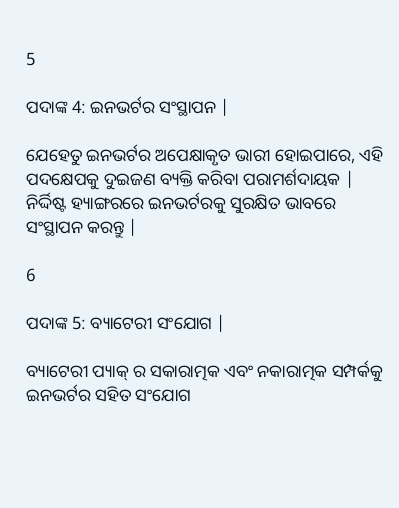5

ପଦାଙ୍କ 4: ଇନଭର୍ଟର ସଂସ୍ଥାପନ |

ଯେହେତୁ ଇନଭର୍ଟର ଅପେକ୍ଷାକୃତ ଭାରୀ ହୋଇପାରେ, ଏହି ପଦକ୍ଷେପକୁ ଦୁଇଜଣ ବ୍ୟକ୍ତି କରିବା ପରାମର୍ଶଦାୟକ | ନିର୍ଦ୍ଦିଷ୍ଟ ହ୍ୟାଙ୍ଗରରେ ଇନଭର୍ଟରକୁ ସୁରକ୍ଷିତ ଭାବରେ ସଂସ୍ଥାପନ କରନ୍ତୁ |

6

ପଦାଙ୍କ 5: ବ୍ୟାଟେରୀ ସଂଯୋଗ |

ବ୍ୟାଟେରୀ ପ୍ୟାକ୍ ର ସକାରାତ୍ମକ ଏବଂ ନକାରାତ୍ମକ ସମ୍ପର୍କକୁ ଇନଭର୍ଟର ସହିତ ସଂଯୋଗ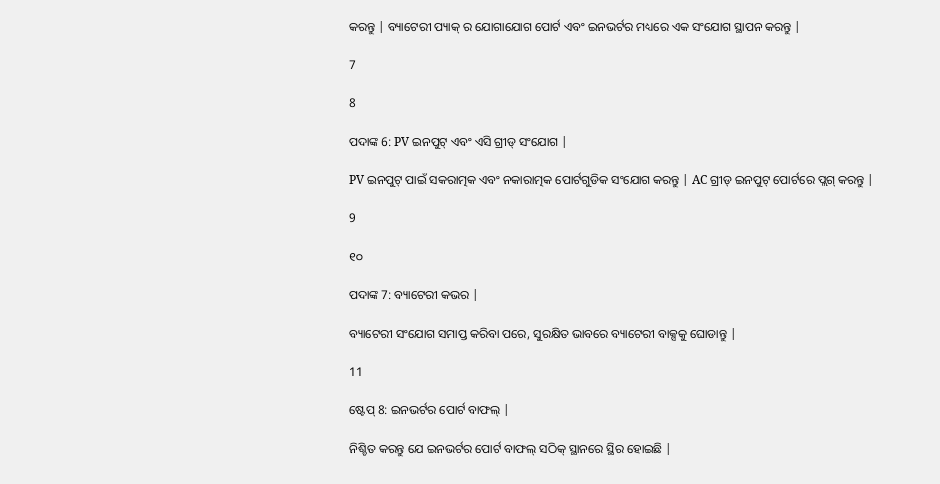କରନ୍ତୁ | ବ୍ୟାଟେରୀ ପ୍ୟାକ୍ ର ଯୋଗାଯୋଗ ପୋର୍ଟ ଏବଂ ଇନଭର୍ଟର ମଧ୍ୟରେ ଏକ ସଂଯୋଗ ସ୍ଥାପନ କରନ୍ତୁ |

7

8

ପଦାଙ୍କ 6: PV ଇନପୁଟ୍ ଏବଂ ଏସି ଗ୍ରୀଡ୍ ସଂଯୋଗ |

PV ଇନପୁଟ୍ ପାଇଁ ସକରାତ୍ମକ ଏବଂ ନକାରାତ୍ମକ ପୋର୍ଟଗୁଡିକ ସଂଯୋଗ କରନ୍ତୁ | AC ଗ୍ରୀଡ୍ ଇନପୁଟ୍ ପୋର୍ଟରେ ପ୍ଲଗ୍ କରନ୍ତୁ |

9

୧୦

ପଦାଙ୍କ 7: ବ୍ୟାଟେରୀ କଭର |

ବ୍ୟାଟେରୀ ସଂଯୋଗ ସମାପ୍ତ କରିବା ପରେ, ସୁରକ୍ଷିତ ଭାବରେ ବ୍ୟାଟେରୀ ବାକ୍ସକୁ ଘୋଡାନ୍ତୁ |

11

ଷ୍ଟେପ୍ 8: ଇନଭର୍ଟର ପୋର୍ଟ ବାଫଲ୍ |

ନିଶ୍ଚିତ କରନ୍ତୁ ଯେ ଇନଭର୍ଟର ପୋର୍ଟ ବାଫଲ୍ ସଠିକ୍ ସ୍ଥାନରେ ସ୍ଥିର ହୋଇଛି |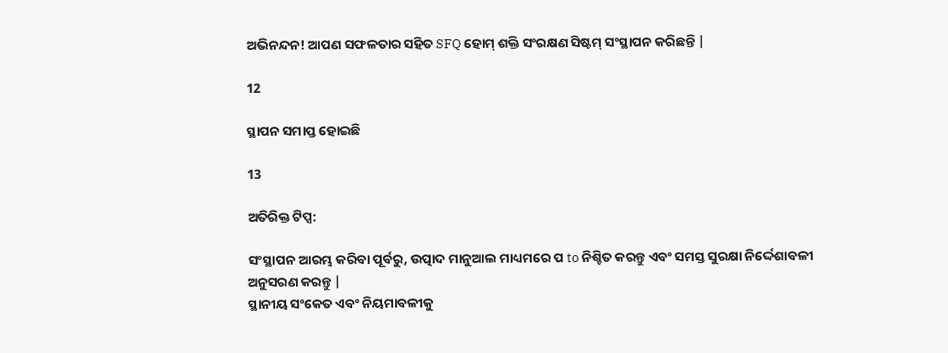ଅଭିନନ୍ଦନ! ଆପଣ ସଫଳତାର ସହିତ SFQ ହୋମ୍ ଶକ୍ତି ସଂରକ୍ଷଣ ସିଷ୍ଟମ୍ ସଂସ୍ଥାପନ କରିଛନ୍ତି |

12

ସ୍ଥାପନ ସମାପ୍ତ ହୋଇଛି

13

ଅତିରିକ୍ତ ଟିପ୍ସ:

ସଂସ୍ଥାପନ ଆରମ୍ଭ କରିବା ପୂର୍ବରୁ, ଉତ୍ପାଦ ମାନୁଆଲ ମାଧ୍ୟମରେ ପ to ନିଶ୍ଚିତ କରନ୍ତୁ ଏବଂ ସମସ୍ତ ସୁରକ୍ଷା ନିର୍ଦ୍ଦେଶାବଳୀ ଅନୁସରଣ କରନ୍ତୁ |
ସ୍ଥାନୀୟ ସଂକେତ ଏବଂ ନିୟମାବଳୀକୁ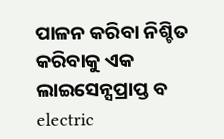ପାଳନ କରିବା ନିଶ୍ଚିତ କରିବାକୁ ଏକ ଲାଇସେନ୍ସପ୍ରାପ୍ତ ବ electric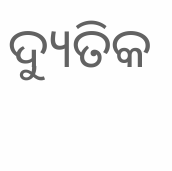ଦ୍ୟୁତିକ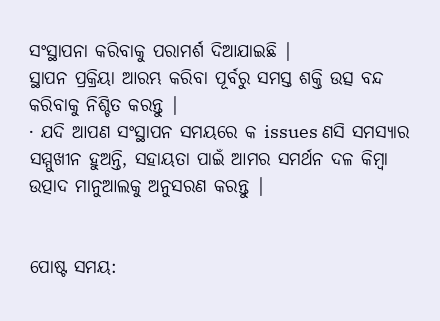ସଂସ୍ଥାପନା କରିବାକୁ ପରାମର୍ଶ ଦିଆଯାଇଛି |
ସ୍ଥାପନ ପ୍ରକ୍ରିୟା ଆରମ୍ଭ କରିବା ପୂର୍ବରୁ ସମସ୍ତ ଶକ୍ତି ଉତ୍ସ ବନ୍ଦ କରିବାକୁ ନିଶ୍ଚିତ କରନ୍ତୁ |
· ଯଦି ଆପଣ ସଂସ୍ଥାପନ ସମୟରେ କ issues ଣସି ସମସ୍ୟାର ସମ୍ମୁଖୀନ ହୁଅନ୍ତି, ସହାୟତା ପାଇଁ ଆମର ସମର୍ଥନ ଦଳ କିମ୍ବା ଉତ୍ପାଦ ମାନୁଆଲକୁ ଅନୁସରଣ କରନ୍ତୁ |


ପୋଷ୍ଟ ସମୟ: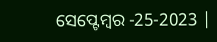ସେପ୍ଟେମ୍ବର -25-2023 |